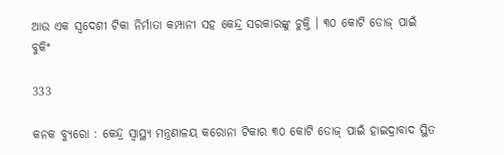ଆଉ ଏକ ସ୍ୱଦେଶୀ ଟିକା ନିର୍ମାତା କମ୍ପାନୀ ସହ କେନ୍ଦ୍ର ସରକାରଙ୍କୁ ଚୁକ୍ତି । ୩୦ କୋଟି ଡୋଜ୍ ପାଇଁ ବୁକିଂ

333

କନକ ବ୍ୟୁରୋ : କେନ୍ଦ୍ର ସ୍ୱାସ୍ଥ୍ୟ ମନ୍ତ୍ରଣାଳୟ କରୋନା ଟିକାର ୩୦ କୋଟି ଡୋଜ୍ ପାଇଁ ହାଇଦ୍ରାବାଦ ସ୍ଥିତ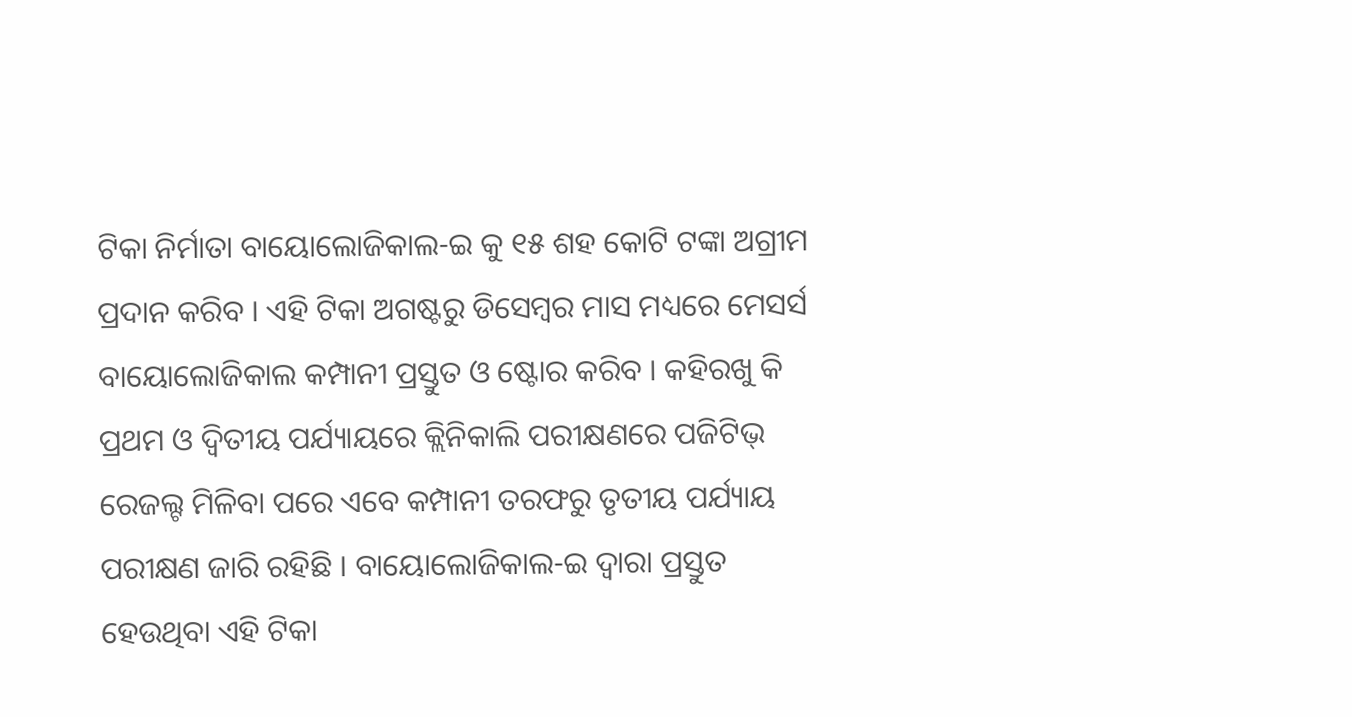ଟିକା ନିର୍ମାତା ବାୟୋଲୋଜିକାଲ-ଇ କୁ ୧୫ ଶହ କୋଟି ଟଙ୍କା ଅଗ୍ରୀମ ପ୍ରଦାନ କରିବ । ଏହି ଟିକା ଅଗଷ୍ଟରୁ ଡିସେମ୍ବର ମାସ ମଧ୍ୟରେ ମେସର୍ସ ବାୟୋଲୋଜିକାଲ କମ୍ପାନୀ ପ୍ରସ୍ତୁତ ଓ ଷ୍ଟୋର କରିବ । କହିରଖୁ କି ପ୍ରଥମ ଓ ଦ୍ୱିତୀୟ ପର୍ଯ୍ୟାୟରେ କ୍ଲିନିକାଲି ପରୀକ୍ଷଣରେ ପଜିଟିଭ୍ ରେଜଲ୍ଟ ମିଳିବା ପରେ ଏବେ କମ୍ପାନୀ ତରଫରୁ ତୃତୀୟ ପର୍ଯ୍ୟାୟ ପରୀକ୍ଷଣ ଜାରି ରହିଛି । ବାୟୋଲୋଜିକାଲ-ଇ ଦ୍ୱାରା ପ୍ରସ୍ତୁତ ହେଉଥିବା ଏହି ଟିକା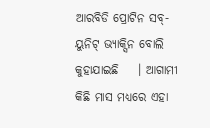ଆରବିଡି ପ୍ରୋଟିନ ସବ୍-ୟୁନିଟ୍ ଭ୍ୟାକ୍ସିନ ବୋଲି କୁହାଯାଇଛି    । ଆଗାମୀ କିଛି ମାସ ମଧ୍ୟରେ ଏହା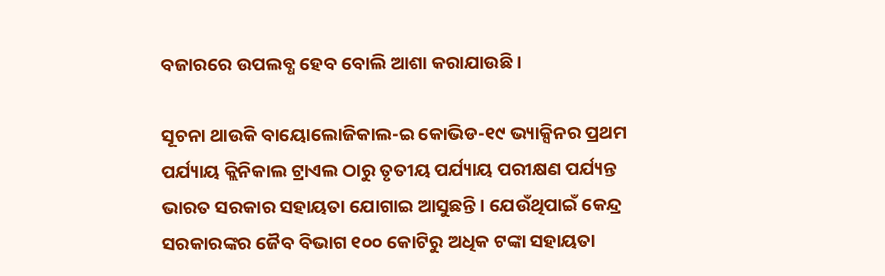ବଜାରରେ ଉପଲବ୍ଧ ହେବ ବୋଲି ଆଶା କରାଯାଉଛି ।

ସୂଚନା ଥାଉକି ବାୟୋଲୋଜିକାଲ-ଇ କୋଭିଡ-୧୯ ଭ୍ୟାକ୍ସିନର ପ୍ରଥମ ପର୍ଯ୍ୟାୟ କ୍ଲିନିକାଲ ଟ୍ରାଏଲ ଠାରୁ ତୃତୀୟ ପର୍ଯ୍ୟାୟ ପରୀକ୍ଷଣ ପର୍ଯ୍ୟନ୍ତ ଭାରତ ସରକାର ସହାୟତା ଯୋଗାଇ ଆସୁଛନ୍ତି । ଯେଉଁଥିପାଇଁ କେନ୍ଦ୍ର ସରକାରଙ୍କର ଜୈବ ବିଭାଗ ୧୦୦ କୋଟିରୁ ଅଧିକ ଟଙ୍କା ସହାୟତା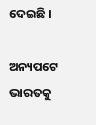ଦେଇଛି ।

ଅନ୍ୟପଟେ ଭାରତକୁ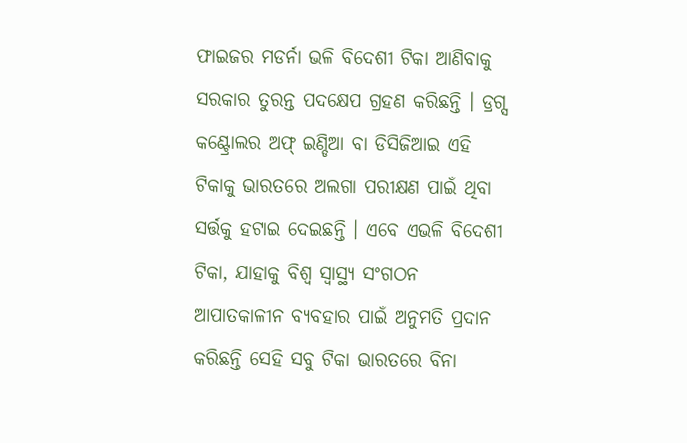ଫାଇଜର ମଡର୍ନା ଭଳି ବିଦେଶୀ ଟିକା ଆଣିବାକୁ ସରକାର ତୁରନ୍ତ ପଦକ୍ଷେପ ଗ୍ରହଣ କରିଛନ୍ତି । ଡ୍ରଗ୍ସ କଣ୍ଟ୍ରୋଲର ଅଫ୍ ଇଣ୍ଡିଆ ବା ଡିସିଜିଆଇ ଏହି ଟିକାକୁ ଭାରତରେ ଅଲଗା ପରୀକ୍ଷଣ ପାଇଁ ଥିବା ସର୍ତ୍ତକୁ ହଟାଇ ଦେଇଛନ୍ତି । ଏବେ ଏଭଳି ବିଦେଶୀ ଟିକା, ଯାହାକୁ ବିଶ୍ୱ ସ୍ୱାସ୍ଥ୍ୟ ସଂଗଠନ ଆପାତକାଳୀନ ବ୍ୟବହାର ପାଇଁ ଅନୁମତି ପ୍ରଦାନ କରିଛନ୍ତି ସେହି ସବୁ ଟିକା ଭାରତରେ ବିନା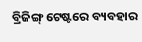ବ୍ରିଜିଙ୍ଗ୍ ଟେଷ୍ଟରେ ବ୍ୟବହାର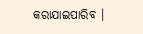କରାଯାଇପାରିବ ।